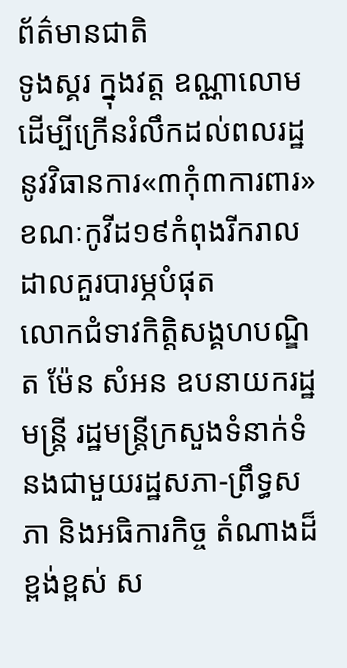ព័ត៌មានជាតិ
ទូងស្គរ ក្នុងវត្ត ឧណ្ណាលោម ដើម្បីក្រើនរំលឹកដល់ពលរដ្ឋនូវវិធានការ«៣កុំ៣ការពារ»ខណៈកូវីដ១៩កំពុងរីករាលដាលគួរបារម្ភបំផុត
លោកជំទាវកិត្តិសង្គហបណ្ឌិត ម៉ែន សំអន ឧបនាយករដ្ឋមន្ត្រី រដ្ឋមន្ត្រីក្រសួងទំនាក់ទំនងជាមួយរដ្ឋសភា-ព្រឹទ្ធសភា និងអធិការកិច្ច តំណាងដ៏ខ្ពង់ខ្ពស់ ស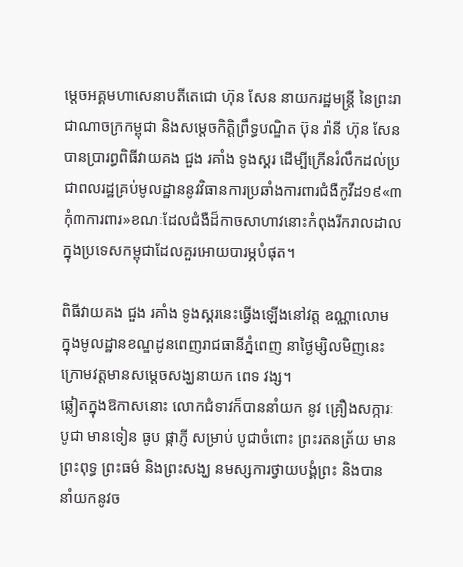ម្តេចអគ្គមហាសេនាបតីតេជោ ហ៊ុន សែន នាយករដ្ឋមន្ត្រី នៃព្រះរាជាណាចក្រកម្ពុជា និងសម្តេចកិត្តិព្រឹទ្ធបណ្ឌិត ប៊ុន រ៉ានី ហ៊ុន សែន បានប្រារព្ធពិធីវាយគង ជួង រគាំង ទូងស្គរ ដើម្បីក្រើនរំលឹកដល់ប្រជាពលរដ្ឋគ្រប់មូលដ្ឋាននូវវិធានការប្រឆាំងការពារជំងឺកូវីដ១៩«៣កុំ៣ការពារ»ខណៈដែលជំងឺដ៏កាចសាហាវនោះកំពុងរីករាលដាលក្នុងប្រទេសកម្ពុជាដែលគួរអោយបារម្ភបំផុត។

ពិធីវាយគង ជួង រគាំង ទូងស្គរនេះធ្វើងឡើងនៅវត្ត ឧណ្ណាលោម ក្នុងមូលដ្ឋានខណ្ឌដូនពេញរាជធានីភ្នំពេញ នាថ្ងៃម្សិលមិញនេះក្រោមវត្តមានសម្តេចសង្ឃនាយក ពេទ វង្ស។
ឆ្លៀតក្នុងឱកាសនោះ លោកជំទាវក៏បាននាំយក នូវ គ្រឿងសក្ការៈបូជា មានទៀន ធូប ផ្កាភ្ញី សម្រាប់ បូជាចំពោះ ព្រះរតនត្រ័យ មានព្រះពុទ្ធ ព្រះធម៌ និងព្រះសង្ឃ នមស្សការថ្វាយបង្គំព្រះ និងបាន នាំយកនូវច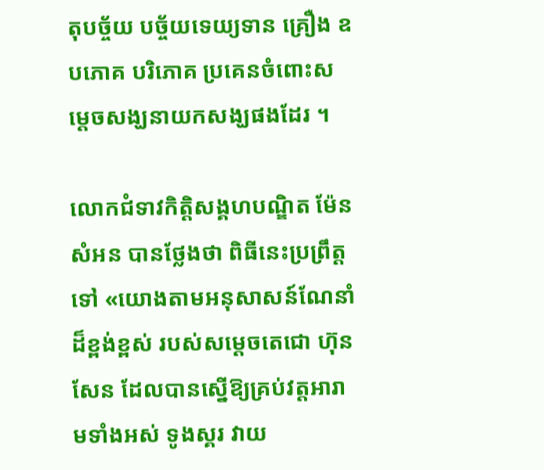តុបច្ច័យ បច្ច័យទេយ្យទាន គ្រឿង ឧបភោគ បរិភោគ ប្រគេនចំពោះសម្តេចសង្ឃនាយកសង្ឃផងដែរ ។

លោកជំទាវកិត្តិសង្គហបណ្ឌិត ម៉ែន សំអន បានថ្លែងថា ពិធីនេះប្រព្រឹត្តទៅ «យោងតាមអនុសាសន៍ណែនាំដ៏ខ្ពង់ខ្ពស់ របស់សម្ដេចតេជោ ហ៊ុន សែន ដែលបានស្នើឱ្យគ្រប់វត្តអារាមទាំងអស់ ទូងស្គរ វាយ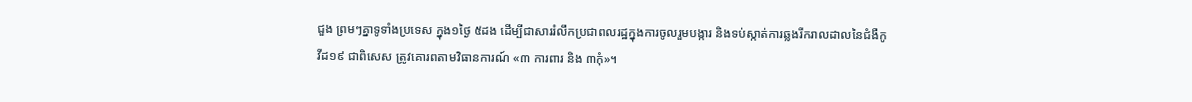ជួង ព្រមៗគ្នាទូទាំងប្រទេស ក្នុង១ថ្ងៃ ៥ដង ដើម្បីជាសាររំលឹកប្រជាពលរដ្ឋក្នុងការចូលរួមបង្ការ និងទប់ស្កាត់ការឆ្លងរីករាលដាលនៃជំងឺកូវីដ១៩ ជាពិសេស ត្រូវគោរពតាមវិធានការណ៍ «៣ ការពារ និង ៣កុំ»។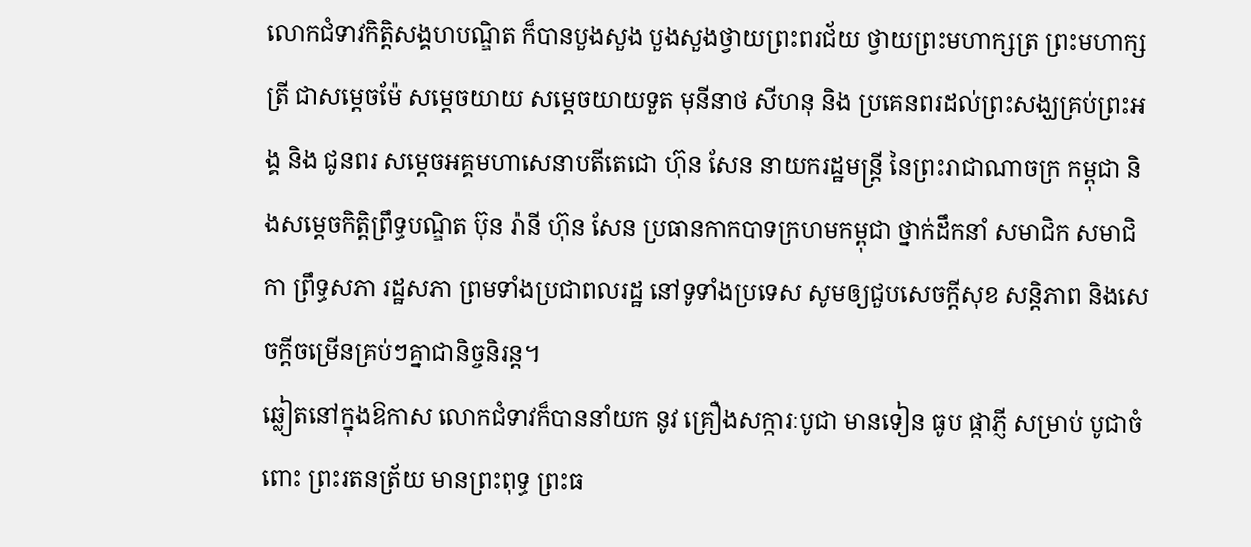លោកជំទាវកិត្តិសង្គហបណ្ឌិត ក៏បានបួងសួង បួងសួងថ្វាយព្រះពរជ័យ ថ្វាយព្រះមហាក្សត្រ ព្រះមហាក្សត្រី ជាសម្តេចម៉ែ សម្តេចយាយ សម្តេចយាយទួត មុនីនាថ សីហនុ និង ប្រគេនពរដល់ព្រះសង្ឃគ្រប់ព្រះអង្គ និង ជូនពរ សម្តេចអគ្គមហាសេនាបតីតេជោ ហ៊ុន សែន នាយករដ្ឋមន្ត្រី នៃព្រះរាជាណាចក្រ កម្ពុជា និងសម្តេចកិត្តិព្រឹទ្ធបណ្ឌិត ប៊ុន រ៉ានី ហ៊ុន សែន ប្រធានកាកបាទក្រហមកម្ពុជា ថ្នាក់ដឹកនាំ សមាជិក សមាជិកា ព្រឹទ្ធសភា រដ្ឋសភា ព្រមទាំងប្រជាពលរដ្ឋ នៅទូទាំងប្រទេស សូមឲ្យជួបសេចក្តីសុខ សន្តិភាព និងសេចក្តីចម្រើនគ្រប់ៗគ្នាជានិច្ចនិរន្ត។
ឆ្លៀតនៅក្នុងឱកាស លោកជំទាវក៏បាននាំយក នូវ គ្រឿងសក្ការៈបូជា មានទៀន ធូប ផ្កាភ្ញី សម្រាប់ បូជាចំពោះ ព្រះរតនត្រ័យ មានព្រះពុទ្ធ ព្រះធ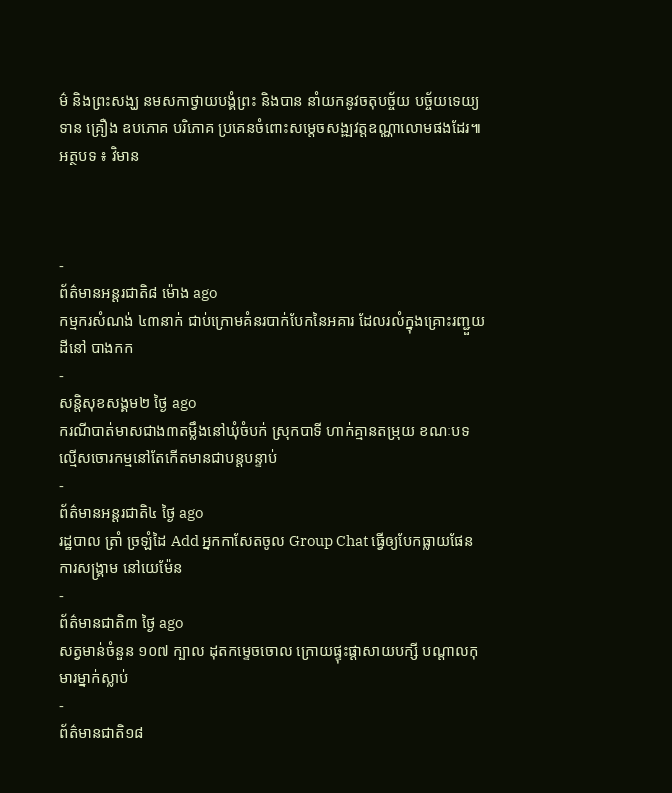ម៌ និងព្រះសង្ឃ នមសកាថ្វាយបង្គំព្រះ និងបាន នាំយកនូវចតុបច្ច័យ បច្ច័យទេយ្យទាន គ្រឿង ឧបភោគ បរិភោគ ប្រគេនចំពោះសម្តេចសង្ឍវត្តឧណ្ណាលោមផងដែរ៕
អត្ថបទ ៖ វិមាន



-
ព័ត៌មានអន្ដរជាតិ៨ ម៉ោង ago
កម្មករសំណង់ ៤៣នាក់ ជាប់ក្រោមគំនរបាក់បែកនៃអគារ ដែលរលំក្នុងគ្រោះរញ្ជួយដីនៅ បាងកក
-
សន្តិសុខសង្គម២ ថ្ងៃ ago
ករណីបាត់មាសជាង៣តម្លឹងនៅឃុំចំបក់ ស្រុកបាទី ហាក់គ្មានតម្រុយ ខណៈបទល្មើសចោរកម្មនៅតែកើតមានជាបន្តបន្ទាប់
-
ព័ត៌មានអន្ដរជាតិ៤ ថ្ងៃ ago
រដ្ឋបាល ត្រាំ ច្រឡំដៃ Add អ្នកកាសែតចូល Group Chat ធ្វើឲ្យបែកធ្លាយផែនការសង្គ្រាម នៅយេម៉ែន
-
ព័ត៌មានជាតិ៣ ថ្ងៃ ago
សត្វមាន់ចំនួន ១០៧ ក្បាល ដុតកម្ទេចចោល ក្រោយផ្ទុះផ្ដាសាយបក្សី បណ្តាលកុមារម្នាក់ស្លាប់
-
ព័ត៌មានជាតិ១៨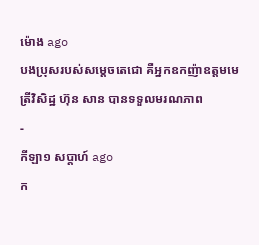ម៉ោង ago
បងប្រុសរបស់សម្ដេចតេជោ គឺអ្នកឧកញ៉ាឧត្តមមេត្រីវិសិដ្ឋ ហ៊ុន សាន បានទទួលមរណភាព
-
កីឡា១ សប្តាហ៍ ago
ក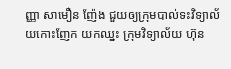ញ្ញា សាមឿន ញ៉ែង ជួយឲ្យក្រុមបាល់ទះវិទ្យាល័យកោះញែក យកឈ្នះ ក្រុមវិទ្យាល័យ ហ៊ុន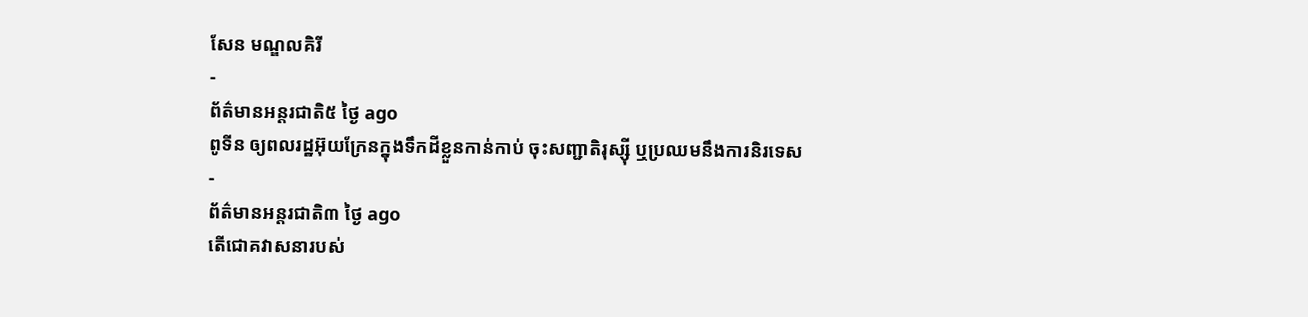សែន មណ្ឌលគិរី
-
ព័ត៌មានអន្ដរជាតិ៥ ថ្ងៃ ago
ពូទីន ឲ្យពលរដ្ឋអ៊ុយក្រែនក្នុងទឹកដីខ្លួនកាន់កាប់ ចុះសញ្ជាតិរុស្ស៊ី ឬប្រឈមនឹងការនិរទេស
-
ព័ត៌មានអន្ដរជាតិ៣ ថ្ងៃ ago
តើជោគវាសនារបស់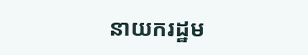នាយករដ្ឋម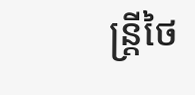ន្ត្រីថៃ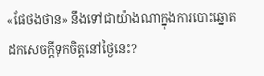«ផែថងថាន» នឹងទៅជាយ៉ាងណាក្នុងការបោះឆ្នោតដកសេចក្តីទុកចិត្តនៅថ្ងៃនេះ?